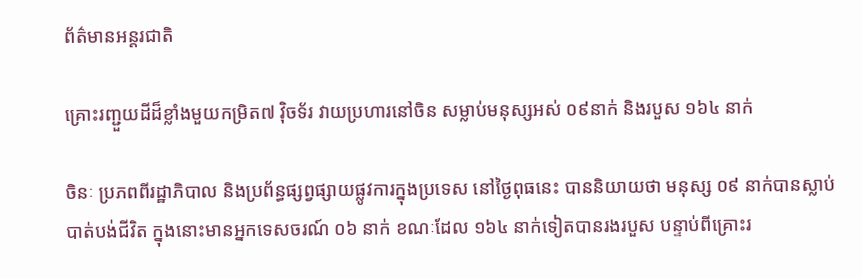ព័ត៌មានអន្តរជាតិ

គ្រោះរញ្ជួយដីដ៏ខ្លាំងមួយកម្រិត៧ វ៉ិចទ័រ វាយប្រហារនៅចិន សម្លាប់មនុស្សអស់ ០៩នាក់ និងរបួស ១៦៤ នាក់

ចិនៈ ប្រភពពីរដ្ឋាភិបាល និងប្រព័ន្ធផ្សព្វផ្សាយផ្លូវការក្នុងប្រទេស នៅថ្ងៃពុធនេះ បាននិយាយថា មនុស្ស ០៩ នាក់បានស្លាប់បាត់បង់ជីវិត ក្នុងនោះមានអ្នកទេសចរណ៍ ០៦ នាក់ ខណៈដែល ១៦៤ នាក់ទៀតបានរងរបួស បន្ទាប់ពីគ្រោះរ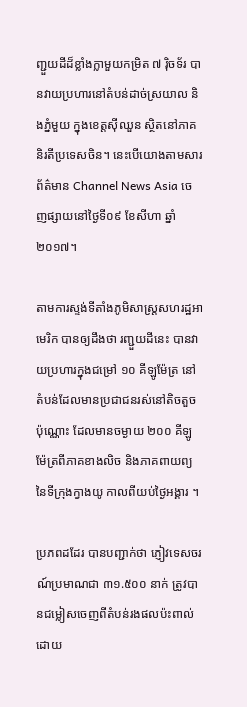ញ្ជួយដីដ៏ខ្លាំងក្លាមួយកម្រិត ៧ រ៉ិចទ័រ បានវាយប្រហារនៅតំបន់ដាច់ស្រយាល និងភ្នំមួយ ក្នុងខេត្តស៊ីឈួន ស្ថិតនៅភាគនិរតីប្រទេសចិន។ នេះបើយោងតាមសារព័ត៌មាន Channel News Asia ចេញផ្សាយនៅថ្ងៃទី០៩ ខែសីហា ឆ្នាំ២០១៧។

តាមការស្ទង់ទីតាំងភូមិសាស្ត្រសហរដ្ឋអាមេរិក បានឲ្យដឹងថា រញ្ជួយដីនេះ បានវាយប្រហារក្នុងជម្រៅ ១០ គីឡូម៉ែត្រ នៅតំបន់ដែលមានប្រជាជនរស់នៅតិចតួចប៉ុណ្ណោះ ដែលមានចម្ងាយ ២០០ គីឡូម៉ែត្រពីភាគខាងលិច និងភាគពាយព្យនៃទីក្រុងក្វាងយូ កាលពីយប់ថ្ងៃអង្គារ ។

ប្រភពដដែរ បានបញ្ជាក់ថា ភ្ញៀវទេសចរណ៍ប្រមាណជា ៣១.៥០០ នាក់ ត្រូវបានជម្លៀសចេញពីតំបន់រងផលប៉ះពាល់ ដោយ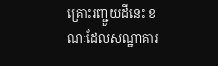គ្រោះរញ្ជួយដីនេះ ខណៈដែលសណ្ឋាគារ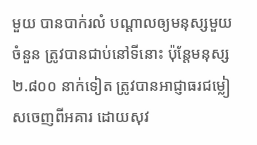មួយ បានបាក់រលំ បណ្ដាលឲ្យមនុស្សមួយចំនួន ត្រូវបានជាប់នៅទីនោះ ប៉ុន្តែមនុស្ស ២.៨០០ នាក់ទៀត ត្រូវបានអាជ្ញាធរជម្លៀសចេញពីអគារ ដោយសុវ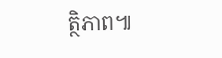ត្ថិភាព៕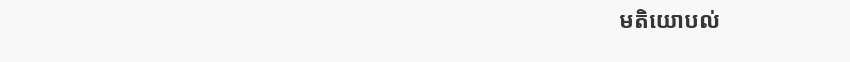មតិយោបល់